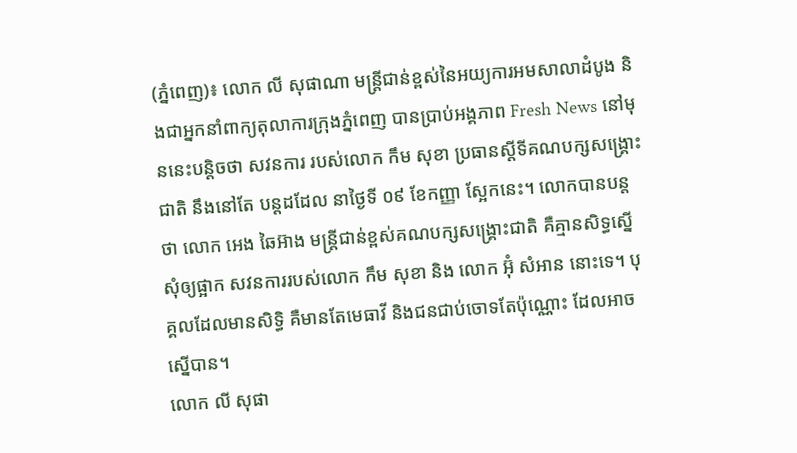(ភ្នំពេញ)៖ លោក លី សុផាណា មន្រ្តីជាន់ខ្ពស់នៃអយ្យការអមសាលាដំបូង និងជាអ្នកនាំពាក្យតុលាការក្រុងភ្នំពេញ បានប្រាប់អង្គភាព Fresh News នៅមុននេះបន្តិចថា សវនការ របស់លោក កឹម សុខា ប្រធានស្តីទីគណបក្សសង្រ្គោះជាតិ នឹងនៅតែ បន្តដដែល នាថ្ងៃទី ០៩ ខែកញ្ញា ស្អែកនេះ។ លោកបានបន្តថា លោក អេង ឆៃអ៊ាង មន្រ្តីជាន់ខ្ពស់គណបក្សសង្រ្គោះជាតិ គឺគ្មានសិទ្ធស្នើសុំឲ្យផ្អាក សវនការរបស់លោក កឹម សុខា និង លោក អ៊ុំ សំអាន នោះទេ។ បុគ្គលដែលមានសិទ្ធិ គឺមានតែមេធាវី និងជនជាប់ចោទតែប៉ុណ្ណោះ ដែលអាចស្នើបាន។
លោក លី សុផា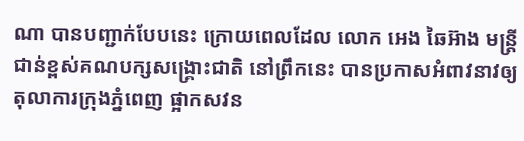ណា បានបញ្ជាក់បែបនេះ ក្រោយពេលដែល លោក អេង ឆៃអ៊ាង មន្រ្តីជាន់ខ្ពស់គណបក្សសង្រ្គោះជាតិ នៅព្រឹកនេះ បានប្រកាសអំពាវនាវឲ្យ តុលាការក្រុងភ្នំពេញ ផ្អាកសវន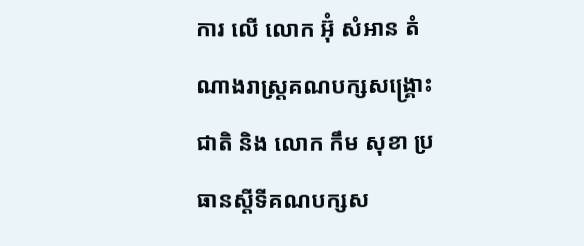ការ លើ លោក អ៊ុំ សំអាន តំណាងរាស្រ្តគណបក្សសង្រ្គោះជាតិ និង លោក កឹម សុខា ប្រធានស្តីទីគណបក្សស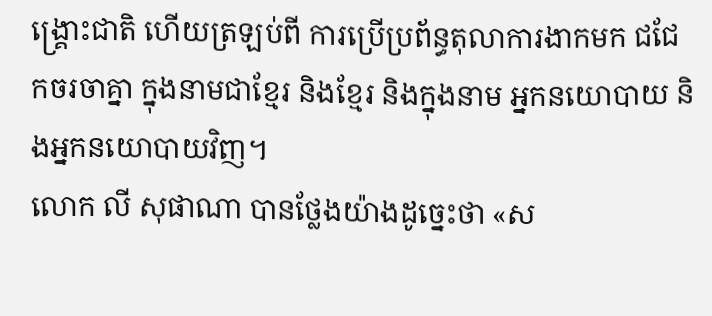ង្រ្គោះជាតិ ហើយត្រឡប់ពី ការប្រើប្រព័ន្ធតុលាការងាកមក ជជែកចរចាគ្នា ក្នុងនាមជាខ្មែរ និងខ្មែរ និងក្នុងនាម អ្នកនយោបាយ និងអ្នកនយោបាយវិញ។
លោក លី សុផាណា បានថ្លែងយ៉ាងដូច្នេះថា «ស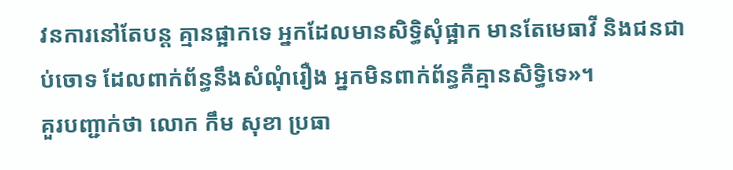វនការនៅតែបន្ត គ្មានផ្អាកទេ អ្នកដែលមានសិទ្ធិសុំផ្អាក មានតែមេធាវី និងជនជាប់ចោទ ដែលពាក់ព័ន្ធនឹងសំណុំរឿង អ្នកមិនពាក់ព័ន្ធគឺគ្មានសិទ្ធិទេ»។
គួរបញ្ជាក់ថា លោក កឹម សុខា ប្រធា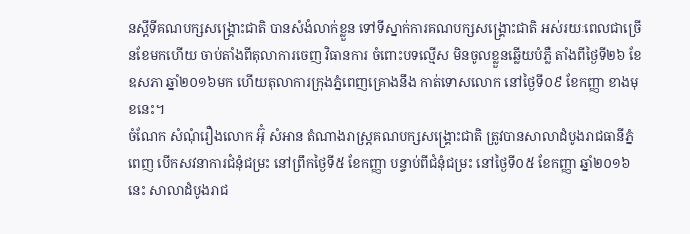នស្តីទីគណបក្សសង្រ្គោះជាតិ បានសំងំលាក់ខ្លួន ទៅទីស្នាក់ការគណបក្សសង្រ្គោះជាតិ អស់រយៈពេលជាច្រើនខែមកហើយ ចាប់តាំងពីតុលាការចេញ វិធានការ ចំពោះបទល្មើស មិនចូលខ្លួនឆ្លើយបំភ្លឺ តាំងពីថ្ងៃទី២៦ ខែឧសភា ឆ្នាំ២០១៦មក ហើយតុលាការក្រុងភ្នំពេញគ្រោងនឹង កាត់ទោសលោក នៅថ្ងៃទី០៩ ខែកញ្ញា ខាងមុខនេះ។
ចំណែក សំណុំរឿងលោក អ៊ុំ សំអាន តំណាងរាស្ត្រគណបក្សសង្គ្រោះជាតិ ត្រូវបានសាលាដំបូងរាជធានីភ្នំពេញ បើកសវនាការជំនុំជម្រះ នៅព្រឹកថ្ងៃទី៥ ខែកញ្ញា បន្ទាប់ពីជំនុំជម្រះ នៅថ្ងៃទី០៥ ខែកញ្ញា ឆ្នាំ២០១៦នេះ សាលាដំបូងរាជ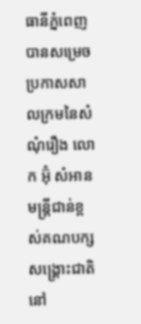ធានីភ្នំពេញ បានសម្រេចប្រកាសសាលក្រមនៃសំណុំរឿង លោក អ៊ុំ សំអាន មន្រ្តីជាន់ខ្ពស់គណបក្សសង្រ្គោះជាតិ នៅ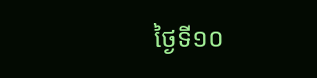ថ្ងៃទី១០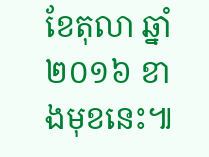ខែតុលា ឆ្នាំ២០១៦ ខាងមុខនេះ៕